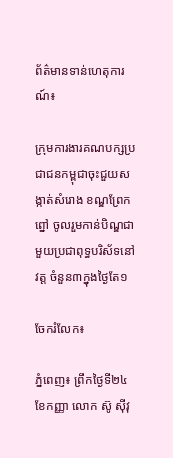ព័ត៌មានទាន់ហេតុការណ៍៖

ក្រុមការងារគណបក្សប្រជាជនកម្ពុជាចុះជួយសង្កាត់សំរោង ខណ្ឌព្រែកព្នៅ ចូលរួមកាន់បិណ្ឌជាមួយប្រជាពុទ្ធបរិស័ទនៅវត្ត ចំនួន៣ក្នុងថ្ងៃតែ១

ចែករំលែក៖

ភ្នំពេញ៖ ព្រឹកថ្ងៃទី២៤ ខែកញ្ញា លោក ស៊ូ ស៊ីវុ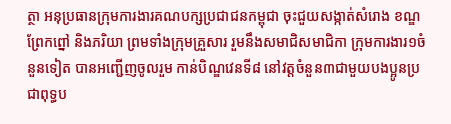ត្ថា អនុប្រធានក្រុមការងារគណបក្សប្រជាជនកម្ពុជា ចុះជួយសង្កាត់សំរោង ខណ្ឌព្រែកព្នៅ និងភរិយា ព្រមទាំងក្រុមគ្រួសារ រួមនឹងសមាជិសមាជិកា ក្រុមការងារ១ចំនួនទៀត បានអញ្ជើញចូលរួម កាន់បិណ្ឌវេនទី៨ នៅវត្តចំនួន៣ជាមួយបងប្អូនប្រជាពុទ្ធប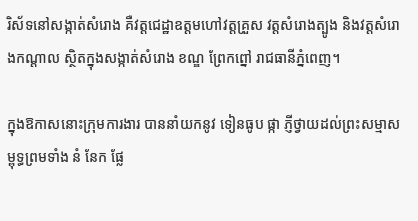រិស័ទនៅសង្កាត់សំរោង គឺវត្តជេដ្ឋាឧត្តមហៅវត្តគ្រួស វត្តសំរោងត្បូង និងវត្តសំរោងកណ្ដាល ស្ថិតក្នុងសង្កាត់សំរោង ខណ្ឌ ព្រែកព្នៅ រាជធានីភ្នំពេញ។

ក្នុងឱកាសនោះក្រុមការងារ បាននាំយកនូវ ទៀនធូប ផ្កា ភ្ញីថ្វាយដល់ព្រះសម្មាសម្ពុទ្ធព្រមទាំង នំ នែក ផ្លែ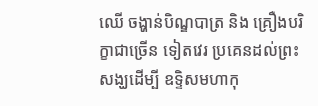ឈើ ចង្ហាន់បិណ្ឌបាត្រ និង គ្រឿងបរិក្ខាជាច្រើន ទៀតវេរ ប្រគេនដល់ព្រះសង្ឃដើម្បី ឧទ្ទិសមហាកុ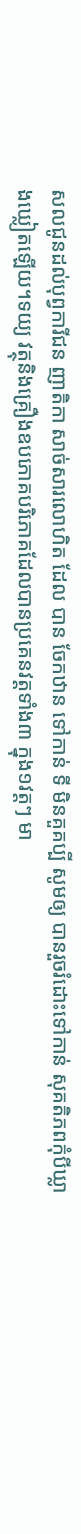សលជូនដល់បុព្វការីជន ញាតិកា សាច់សារលោហិត ដែល បាន ចែកឋាន ទៅកាន់ ទី មិនគួគប្បី សូមឲ្យ បានរួចរំដោះទៅកាន់ សុគតិភពកុំបីឃ្លាងឃ្លៀតឡើយ។ទយ្យ វត្ថុនិងគ្រឿងឧបភោគបរិភោគដែលបានប្រគេនវត្តទាំង៣ ក្នុង១វត្តៗ មា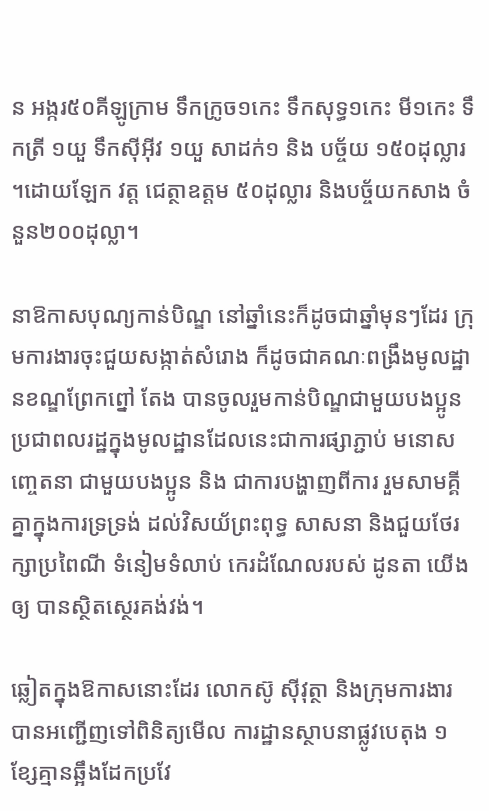ន អង្ករ៥០គីឡូក្រាម ទឹកក្រូច១កេះ ទឹកសុទ្ធ១កេះ មី១កេះ ទឹកត្រី ១យួ ទឹកស៊ីអ៊ីវ ១យួ សាដក់១ និង បច្ច័យ ១៥០ដុល្លារ ។ដោយឡែក វត្ត ជេត្ថាឧត្តម ៥០ដុល្លារ និងបច្ច័យកសាង ចំនួន២០០ដុល្លា។

នាឱកាសបុណ្យកាន់បិណ្ឌ នៅឆ្នាំនេះក៏ដូចជាឆ្នាំមុនៗដែរ ក្រុមការងារចុះជួយសង្កាត់សំរោង ក៏ដូចជាគណៈពង្រឹងមូលដ្ឋានខណ្ឌព្រែកព្នៅ តែង បានចូលរួមកាន់បិណ្ឌជាមួយបងប្អូនប្រជាពលរដ្ឋក្នុងមូលដ្ឋានដែលនេះជាការផ្សាភ្ជាប់ មនោសញ្ចេតនា ជាមួយបងប្អូន និង ជាការបង្ហាញពីការ រួមសាមគ្គីគ្នាក្នុងការទ្រទ្រង់ ដល់វិសយ័ព្រះពុទ្ធ សាសនា និងជួយថែរក្សាប្រពៃណី ទំនៀមទំលាប់ កេរដំណែលរបស់ ដូនតា យើងឲ្យ បានស្ថិតស្ថេរគង់វង់។

ឆ្លៀតក្នុងឱកាសនោះដែរ លោកស៊ូ ស៊ីវុត្ថា និងក្រុមការងារ បានអញ្ជើញទៅពិនិត្យមើល ការដ្ឋានស្ថាបនាផ្លូវបេតុង ១ខ្សែគ្មានឆ្អឹងដែកប្រវែ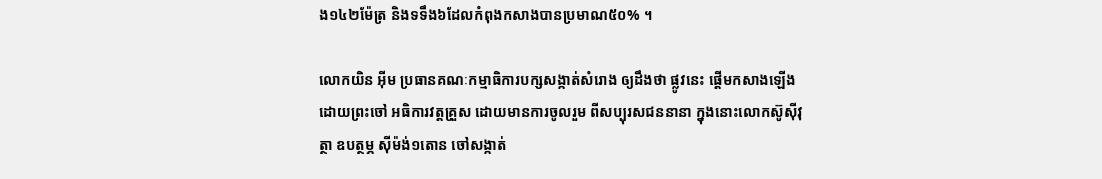ង១៤២ម៉ែត្រ និងទទឹង៦ដែលកំពុងកសាងបានប្រមាណ៥០% ។

លោកយិន អ៊ីម ប្រធានគណៈកម្មាធិការបក្សសង្កាត់សំរោង ឲ្យដឹងថា ផ្លូវនេះ ផ្ដើមកសាងឡើងដោយព្រះចៅ អធិការវត្តគ្រួស ដោយមានការចូលរួម ពីសប្បុរសជននានា ក្នុងនោះលោកស៊ូស៊ីវុត្ថា ឧបត្ថម្ភ ស៊ីម៉ង់១តោន ចៅសង្កាត់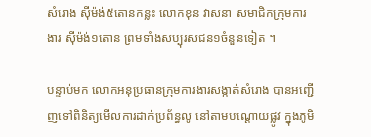សំរោង ស៊ីម៉ង់៥តោនកន្លះ លោកខុន វាសនា សមាជិកក្រុមការងារ ស៊ីម៉ង់១តោន ព្រមទាំងសប្បុរសជន១ចំនួនទៀត ។

បន្ទាប់មក លោកអនុប្រធានក្រុមការងារសង្កាត់សំរោង បានអញ្ជើញទៅពិនិត្យមើលការដាក់ប្រព័ន្ធលូ នៅតាមបណ្ដោយផ្លូវ ក្នុងភូមិ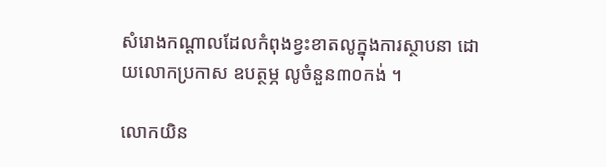សំរោងកណ្ដាលដែលកំពុងខ្វះខាតលូក្នុងការស្ថាបនា ដោយលោកប្រកាស ឧបត្ថម្ភ លូចំនួន៣០កង់ ។

លោកយិន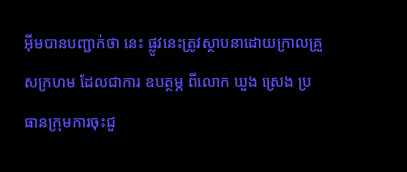អ៊ីមបានបញ្ជាក់ថា នេះ ផ្លូវនេះត្រូវស្ថាបនាដោយក្រាលគ្រួសក្រហម ដែលជាការ ឧបត្ថម្ភ ពីលោក ឃួង ស្រេង ប្រធានក្រុមការចុះជួ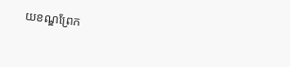យខណ្ឌព្រែក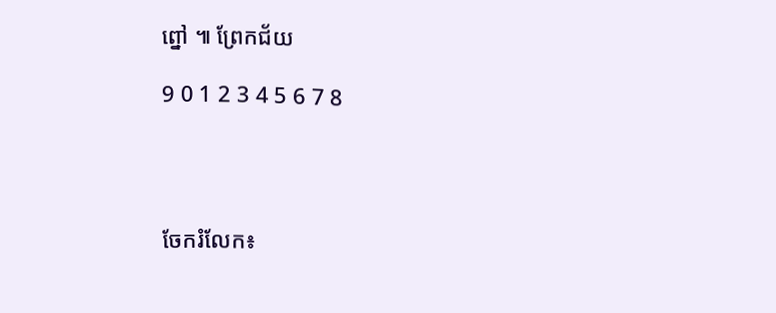ព្នៅ ៕ ព្រែកជ័យ

9 0 1 2 3 4 5 6 7 8




ចែករំលែក៖